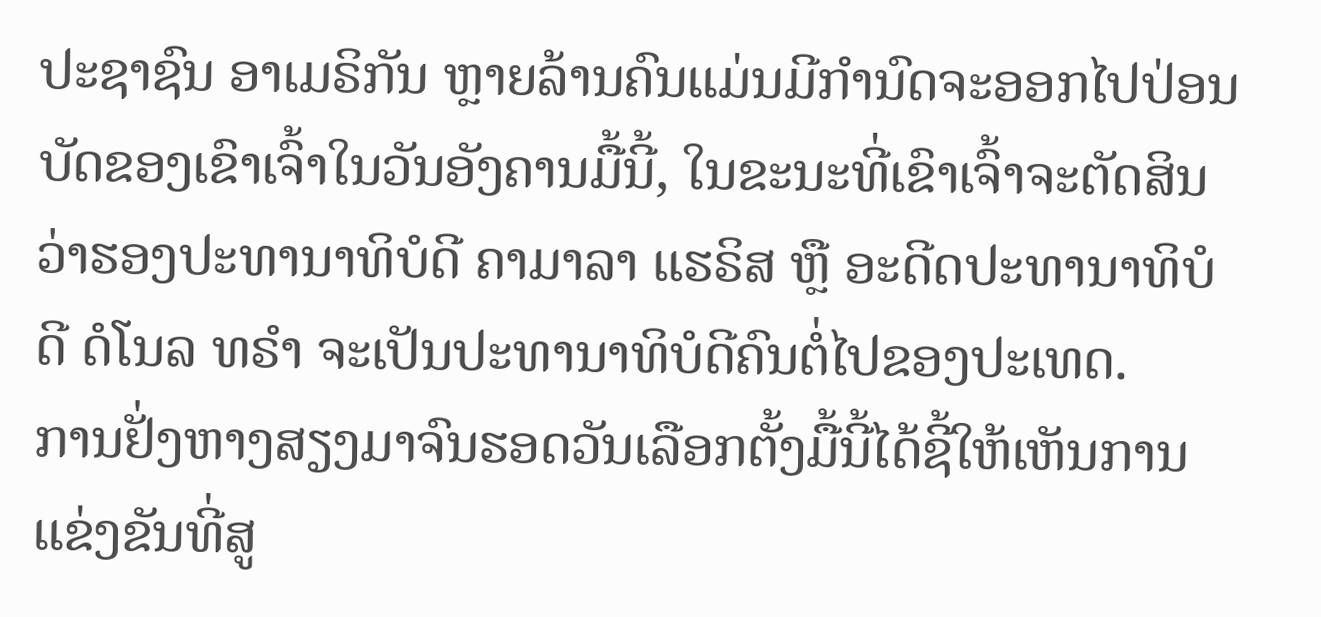ປະຊາຊົນ ອາເມຣິກັນ ຫຼາຍລ້ານຄົນແມ່ນມີກຳນົດຈະອອກໄປປ່ອນບັດຂອງເຂົາເຈົ້າໃນວັນອັງຄານມື້ນີ້, ໃນຂະນະທີ່ເຂົາເຈົ້າຈະຕັດສິນວ່າຮອງປະທານາທິບໍດີ ຄາມາລາ ແຮຣິສ ຫຼື ອະດີດປະທານາທິບໍດີ ດໍໂນລ ທຣຳ ຈະເປັນປະທານາທິບໍດີຄົນຕໍ່ໄປຂອງປະເທດ.
ການຢັ່ງຫາງສຽງມາຈົນຮອດວັນເລືອກຕັ້ງມື້ນີ້ໄດ້ຊີ້ໃຫ້ເຫັນການແຂ່ງຂັນທີ່ສູ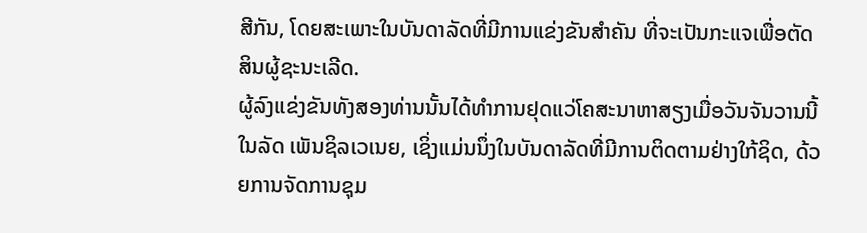ສີກັນ, ໂດຍສະເພາະໃນບັນດາລັດທີ່ມີການແຂ່ງຂັນສຳຄັນ ທີ່ຈະເປັນກະແຈເພື່ອຕັດສິນຜູ້ຊະນະເລີດ.
ຜູ້ລົງແຂ່ງຂັນທັງສອງທ່ານນັ້ນໄດ້ທຳການຢຸດແວ່ໂຄສະນາຫາສຽງເມື່ອວັນຈັນວານນີ້ໃນລັດ ເພັນຊິລເວເນຍ, ເຊິ່ງແມ່ນນຶ່ງໃນບັນດາລັດທີ່ມີການຕິດຕາມຢ່າງໃກ້ຊິດ, ດ້ວຍການຈັດການຊຸມ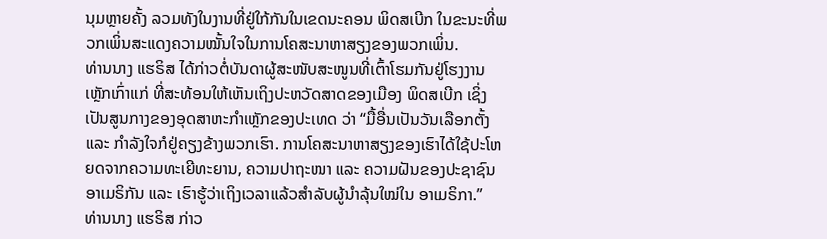ນຸມຫຼາຍຄັ້ງ ລວມທັງໃນງານທີ່ຢູ່ໃກ້ກັນໃນເຂດນະຄອນ ພິດສເບີກ ໃນຂະນະທີ່ພວກເພິ່ນສະແດງຄວາມໝັ້ນໃຈໃນການໂຄສະນາຫາສຽງຂອງພວກເພິ່ນ.
ທ່ານນາງ ແຮຣິສ ໄດ້ກ່າວຕໍ່ບັນດາຜູ້ສະໜັບສະໜູນທີ່ເຕົ້າໂຮມກັນຢູ່ໂຮງງານເຫຼັກເກົ່າແກ່ ທີ່ສະທ້ອນໃຫ້ເຫັນເຖິງປະຫວັດສາດຂອງເມືອງ ພິດສເບີກ ເຊິ່ງເປັນສູນກາງຂອງອຸດສາຫະກຳເຫຼັກຂອງປະເທດ ວ່າ “ມື້ອື່ນເປັນວັນເລືອກຕັ້ງ ແລະ ກຳລັງໃຈກໍຢູ່ຄຽງຂ້າງພວກເຮົາ. ການໂຄສະນາຫາສຽງຂອງເຮົາໄດ້ໃຊ້ປະໂຫຍດຈາກຄວາມທະເຍີທະຍານ, ຄວາມປາຖະໜາ ແລະ ຄວາມຝັນຂອງປະຊາຊົນ ອາເມຣິກັນ ແລະ ເຮົາຮູ້ວ່າເຖິງເວລາແລ້ວສຳລັບຜູ້ນຳລຸ້ນໃໝ່ໃນ ອາເມຣິກາ.”
ທ່ານນາງ ແຮຣິສ ກ່າວ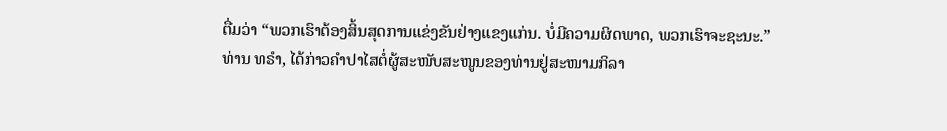ຕື່ມວ່າ “ພວກເຮົາຕ້ອງສິ້ນສຸດການແຂ່ງຂັນຢ່າງແຂງແກ່ນ. ບໍ່ມີຄວາມຜິດພາດ, ພວກເຮົາຈະຊະນະ.”
ທ່ານ ທຣຳ, ໄດ້ກ່າວຄຳປາໄສຕໍ່ຜູ້ສະໜັບສະໜູນຂອງທ່ານຢູ່ສະໜາມກິລາ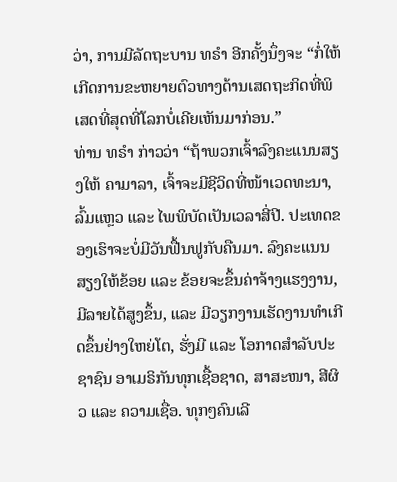ວ່າ, ການມີລັດຖະບານ ທຣຳ ອີກຄັ້ງນຶ່ງຈະ “ກໍ່ໃຫ້ເກີດການຂະຫຍາຍຕົວທາງດ້ານເສດຖະກິດທີ່ພິເສດທີ່ສຸດທີ່ໂລກບໍ່ເຄີຍເຫັນມາກ່ອນ.”
ທ່ານ ທຣຳ ກ່າວວ່າ “ຖ້າພວກເຈົ້າລົງຄະແນນສຽງໃຫ້ ຄາມາລາ, ເຈົ້າຈະມີຊີວິດທີ່ໜ້າເວດທະນາ, ລົ້ມແຫຼວ ແລະ ໄພພິບັດເປັນເວລາສີ່ປີ. ປະເທດຂອງເຮົາຈະບໍ່ມີວັນຟື້ນຟູກັບຄືນມາ. ລົງຄະແນນສຽງໃຫ້ຂ້ອຍ ແລະ ຂ້ອຍຈະຂຶ້ນຄ່າຈ້າງແຮງງານ, ມີລາຍໄດ້ສູງຂຶ້ນ, ແລະ ມີວຽກງານເຮັດງານທຳເກີດຂຶ້ນຢ່າງໃຫຍ່ໂຕ, ຮັ່ງມີ ແລະ ໂອກາດສຳລັບປະຊາຊົນ ອາເມຣິກັນທຸກເຊື້ອຊາດ, ສາສະໜາ, ສີຜິວ ແລະ ຄວາມເຊື່ອ. ທຸກໆຄົນເລີ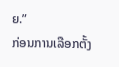ຍ.”
ກ່ອນການເລືອກຕັ້ງ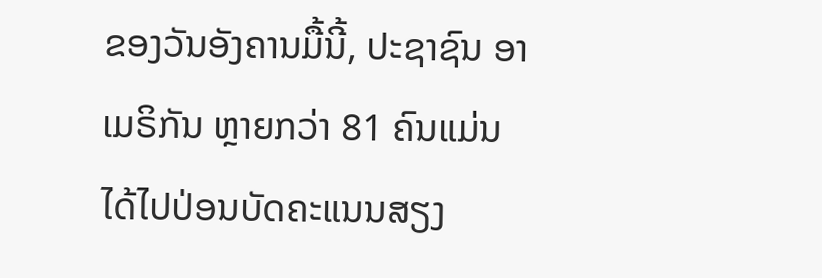ຂອງວັນອັງຄານມື້ນີ້, ປະຊາຊົນ ອາເມຣິກັນ ຫຼາຍກວ່າ 81 ຄົນແມ່ນໄດ້ໄປປ່ອນບັດຄະແນນສຽງ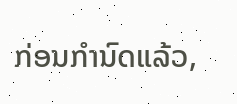ກ່ອນກຳນົດແລ້ວ,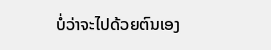ບໍ່ວ່າຈະໄປດ້ວຍຕົນເອງ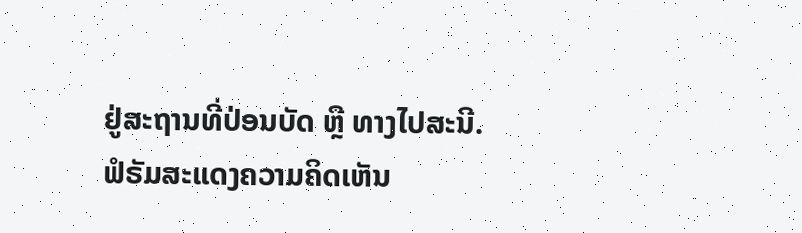ຢູ່ສະຖານທີ່ປ່ອນບັດ ຫຼື ທາງໄປສະນີ.
ຟໍຣັມສະແດງຄວາມຄິດເຫັນ